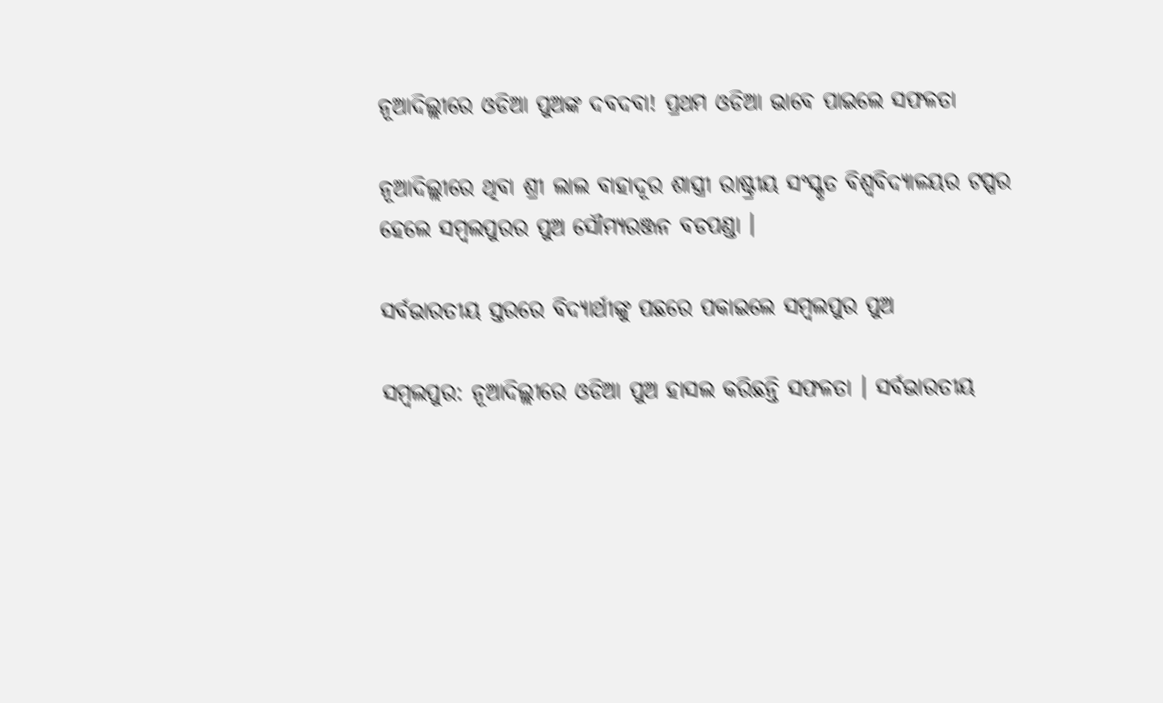ନୂଆଦିଲ୍ଲୀରେ ଓଡିଆ ପୁଅଙ୍କ ଦବଦବା! ପ୍ରଥମ ଓଡିଆ ଭାବେ ପାଇଲେ ସଫଳତା

ନୂଆଦିଲ୍ଲୀରେ ଥିବା ଶ୍ରୀ ଲାଲ ବାହାଦୂର ଶାସ୍ତ୍ରୀ ରାଷ୍ଟ୍ରୀୟ ସଂସ୍କୃତ ବିଶ୍ୱବିଦ୍ୟାଳୟର ଟପ୍ପର ହେଲେ ସମ୍ବଲପୁରର ପୁଅ ସୌମ୍ୟରଞ୍ଜନ ବଡପଣ୍ଡା ।

ସର୍ବଭାରତୀୟ ସ୍ତରରେ ବିଦ୍ୟାର୍ଥୀଙ୍କୁ ପଛରେ ପକାଇଲେ ସମ୍ବଲପୁର ପୁଅ

ସମ୍ବଲପୁର: ନୂଆଦିଲ୍ଲୀରେ ଓଡିଆ ପୁଅ ହାସଲ କରିଛନ୍ତି ସଫଳତା । ସର୍ବଭାରତୀୟ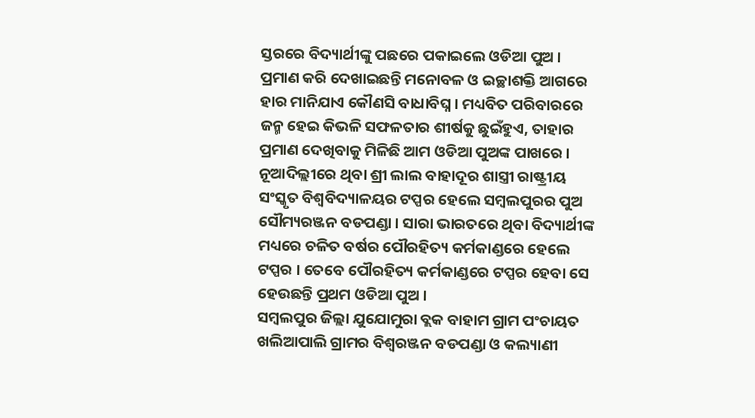ସ୍ତରରେ ବିଦ୍ୟାର୍ଥୀଙ୍କୁ ପଛରେ ପକାଇଲେ ଓଡିଆ ପୁଅ । ପ୍ରମାଣ କରି ଦେଖାଇଛନ୍ତି ମନୋବଳ ଓ ଇଚ୍ଛାଶକ୍ତି ଆଗରେ ହାର ମାନିଯାଏ କୌଣସି ବାଧାବିଘ୍ନ । ମଧ୍ୟବିତ ପରିବାରରେ ଜନ୍ମ ହେଇ କିଭଳି ସଫଳତାର ଶୀର୍ଷକୁ ଛୁଇଁହୁଏ, ତାହାର ପ୍ରମାଣ ଦେଖିବାକୁ ମିଳିଛି ଆମ ଓଡିଆ ପୁଅଙ୍କ ପାଖରେ । ନୂଆଦିଲ୍ଲୀରେ ଥିବା ଶ୍ରୀ ଲାଲ ବାହାଦୂର ଶାସ୍ତ୍ରୀ ରାଷ୍ଟ୍ରୀୟ ସଂସ୍କୃତ ବିଶ୍ୱବିଦ୍ୟାଳୟର ଟପ୍ପର ହେଲେ ସମ୍ବଲପୁରର ପୁଅ ସୌମ୍ୟରଞ୍ଜନ ବଡପଣ୍ଡା । ସାରା ଭାରତରେ ଥିବା ବିଦ୍ୟାର୍ଥୀଙ୍କ ମଧ୍ୟରେ ଚଳିତ ବର୍ଷର ପୌରହିତ୍ୟ କର୍ମକାଣ୍ଡରେ ହେଲେ ଟପ୍ପର । ତେବେ ପୌରହିତ୍ୟ କର୍ମକାଣ୍ଡରେ ଟପ୍ପର ହେବା ସେ ହେଉଛନ୍ତି ପ୍ରଥମ ଓଡିଆ ପୁଅ ।
ସମ୍ବଲପୁର ଜିଲ୍ଲା ଯୁଯୋମୁରା ବ୍ଲକ ବାହାମ ଗ୍ରାମ ପଂଚାୟତ ଖଲିଆପାଲି ଗ୍ରାମର ବିଶ୍ୱରଞ୍ଜନ ବଡପଣ୍ଡା ଓ କଲ୍ୟାଣୀ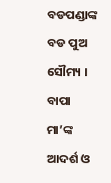ବଡପଣ୍ଡାଙ୍କ ବଡ ପୁଅ ସୌମ୍ୟ । ବାପା ମା’ଙ୍କ ଆଦର୍ଶ ଓ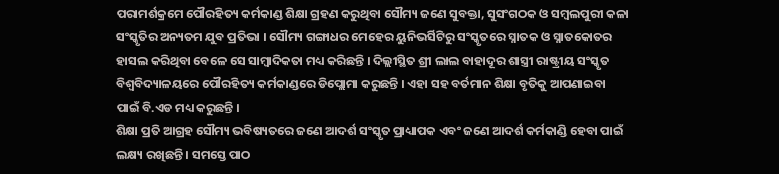ପରାମର୍ଶକ୍ରମେ ପୌରହିତ୍ୟ କର୍ମକାଣ୍ଡ ଶିକ୍ଷା ଗ୍ରହଣ କରୁଥିବା ସୌମ୍ୟ ଜଣେ ସୁବକ୍ତା, ସୁସଂଗଠକ ଓ ସମ୍ବଲପୁରୀ କଳା ସଂସ୍କୃତିର ଅନ୍ୟତମ ଯୁବ ପ୍ରତିଭା । ସୌମ୍ୟ ଗଙ୍ଗାଧର ମେହେର ୟୁନିଭର୍ସିଟିରୁ ସଂସ୍କୃତରେ ସ୍ନାତକ ଓ ସ୍ନାତକୋତର ହାସଲ କରିଥିବା ବେଳେ ସେ ସାମ୍ବାଦିକତା ମଧ୍ୟ କରିଛନ୍ତି । ଦିଲ୍ଲୀସ୍ଥିତ ଶ୍ରୀ ଲାଲ ବାହାଦୂର ଶାସ୍ତ୍ରୀ ରାଷ୍ଟ୍ରୀୟ ସଂସ୍କୃତ ବିଶ୍ୱବିଦ୍ୟାଳୟରେ ପୌରହିତ୍ୟ କର୍ମକାଣ୍ଡରେ ଡିପ୍ଲୋମା କରୁଛନ୍ତି । ଏହା ସହ ବର୍ତମାନ ଶିକ୍ଷା ବୃତିକୁ ଆପଣାଇବା ପାଇଁ ବି.ଏଡ ମଧ୍ୟ କରୁଛନ୍ତି ।
ଶିକ୍ଷା ପ୍ରତି ଆଗ୍ରହ ସୌମ୍ୟ ଭବିଷ୍ୟତରେ ଜଣେ ଆଦର୍ଶ ସଂସ୍କୃତ ପ୍ରାଧ୍ୟାପକ ଏବଂ ଜଣେ ଆଦର୍ଶ କର୍ମକାଣ୍ଡି ହେବା ପାଇଁ ଲକ୍ଷ୍ୟ ରଖିଛନ୍ତି । ସମସ୍ତେ ପାଠ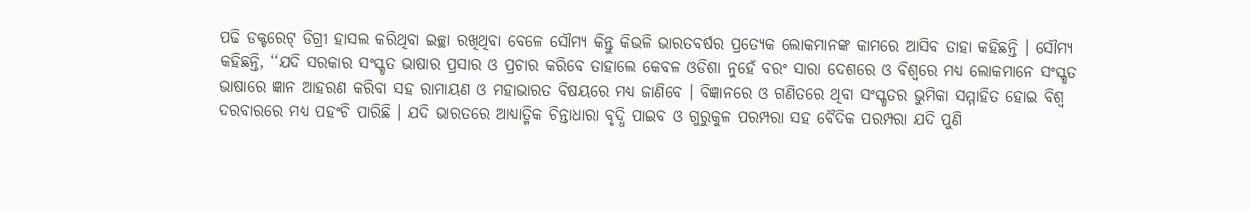ପଢି ଡକ୍ଟରେଟ୍ ଡିଗ୍ରୀ ହାସଲ କରିଥିବା ଇଚ୍ଛା ରଖିଥିବା ବେଳେ ସୌମ୍ୟ କିନ୍ତୁ କିଭଳି ଭାରତବର୍ଷର ପ୍ରତ୍ୟେକ ଲୋକମାନଙ୍କ କାମରେ ଆସିବ ତାହା କହିଛନ୍ତି । ସୌମ୍ୟ କହିଛନ୍ତି, ‘‘ଯଦି ସରକାର ସଂସ୍କୃତ ଭାଷାର ପ୍ରସାର ଓ ପ୍ରଚାର କରିବେ ତାହାଲେ କେବଳ ଓଡିଶା ନୁହେଁ ବରଂ ସାରା ଦେଶରେ ଓ ବିଶ୍ୱରେ ମଧ୍ୟ ଲୋକମାନେ ସଂସ୍କୃତ ଭାଷାରେ ଜ୍ଞାନ ଆହରଣ କରିବା ସହ ରାମାୟଣ ଓ ମହାଭାରତ ବିଷୟରେ ମଧ୍ୟ ଜାଣିବେ । ବିଜ୍ଞାନରେ ଓ ଗଣିତରେ ଥିବା ସଂସ୍କୃତର ଭୁମିକା ସମ୍ମାହିତ ହୋଇ ବିଶ୍ୱ ଦରବାରରେ ମଧ୍ୟ ପହଂଚି ପାରିଛି । ଯଦି ଭାରତରେ ଆଧ୍ୟାତ୍ମିକ ଚିନ୍ତାଧାରା ବୃଦ୍ଧି ପାଇବ ଓ ଗୁରୁକୁଳ ପରମ୍ପରା ସହ ବୈଦିକ ପରମ୍ପରା ଯଦି ପୁଣି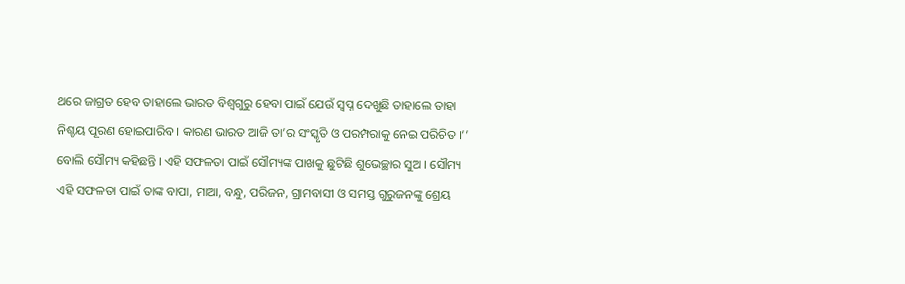ଥରେ ଜାଗ୍ରତ ହେବ ତାହାଲେ ଭାରତ ବିଶ୍ୱଗୁରୁ ହେବା ପାଇଁ ଯେଉଁ ସ୍ୱପ୍ନ ଦେଖୁଛି ତାହାଲେ ତାହା ନିଶ୍ଚୟ ପୂରଣ ହୋଇପାରିବ । କାରଣ ଭାରତ ଆଜି ତା’ର ସଂସ୍କୃତି ଓ ପରମ୍ପରାକୁ ନେଇ ପରିଚିତ ।’’ ବୋଲି ସୌମ୍ୟ କହିଛନ୍ତି । ଏହି ସଫଳତା ପାଇଁ ସୌମ୍ୟଙ୍କ ପାଖକୁ ଛୁଟିଛି ଶୁଭେଚ୍ଛାର ସୁଅ । ସୌମ୍ୟ ଏହି ସଫଳତା ପାଇଁ ତାଙ୍କ ବାପା, ମାଆ, ବନ୍ଧୁ, ପରିଜନ, ଗ୍ରାମବାସୀ ଓ ସମସ୍ତ ଗୁରୁଜନଙ୍କୁ ଶ୍ରେୟ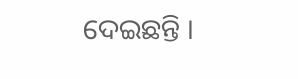ଦେଇଛନ୍ତି ।